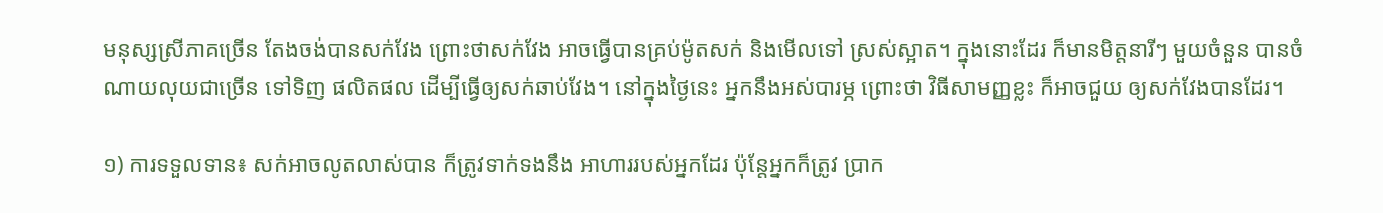មនុស្សស្រីភាគច្រើន តែងចង់បានសក់វែង ព្រោះថាសក់វែង អាចធ្វើបានគ្រប់ម៉ូតសក់ និងមើលទៅ ស្រស់ស្អាត។ ក្នុងនោះដែរ ក៏មានមិត្តនារីៗ មួយចំនួន បានចំណាយលុយជាច្រើន ទៅទិញ ផលិតផល ដើម្បីធ្វើឲ្យសក់ឆាប់វែង។ នៅក្នុងថ្ងៃនេះ អ្នកនឹងអស់បារម្ភ ព្រោះថា វិធីសាមញ្ញខ្លះ ក៏អាចជួយ ឲ្យសក់វែងបានដែរ។

១) ការទទួលទាន៖ សក់អាចលូតលាស់បាន ក៏ត្រូវទាក់ទងនឹង អាហាររបស់អ្នកដែរ ប៉ុន្តែអ្នកក៏ត្រូវ ប្រាក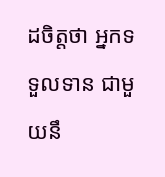ដចិត្តថា អ្នកទទួលទាន ជាមួយនឹ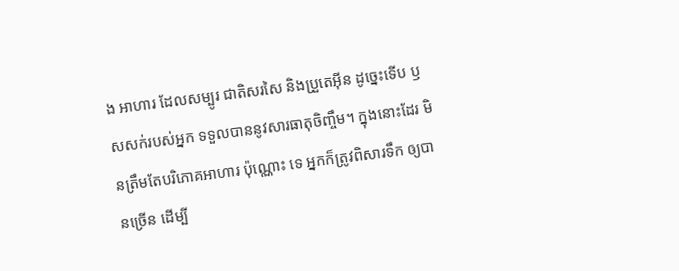ង អាហារ ដែលសម្បូរ ជាតិសរសៃ និងប្រួតេអ៊ីន ដូច្នេះទើប ឫសសក់របស់អ្នក ទទួលបាននូវសារធាតុចិញ្ចឹម។ ក្នុងនោះដែរ មិនត្រឹមតែបរិភោគអាហារ ប៉ុណ្ណោះ ទេ អ្នកក៏ត្រូវពិសារទឹក ឲ្យបានច្រើន ដើម្បី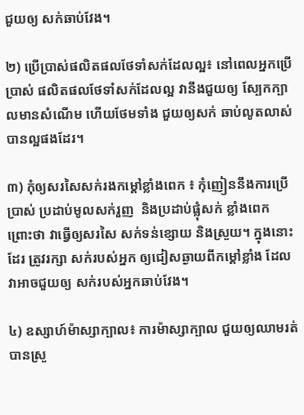ជួយឲ្យ សក់ឆាប់វែង។

២) ប្រើប្រាស់ផលិតផលថែទាំសក់ដែលល្អ៖ នៅពេលអ្នកប្រើប្រាស់ ផលិតផលថែទាំសក់ដែលល្អ វានឹងជួយឲ្យ ស្បែកក្បាលមានសំណើម ហើយថែមទាំង ជួយឲ្យសក់ ឆាប់លូតលាស់ បានល្អផងដែរ។

៣) កុំឲ្យសរសៃសក់រងកម្តៅខ្លាំងពេក ៖ កុំញៀននឹងការប្រើប្រាស់ ប្រដាប់មូលសក់រួញ  និងប្រដាប់ផ្លុំសក់ ខ្លាំងពេក ព្រោះថា វាធ្វើឲ្យសរសៃ សក់ទន់ខ្សោយ និងស្រួយ។ ក្នុងនោះដែរ ត្រូវរក្សា សក់របស់អ្នក ឲ្យជៀសឆ្ងាយពីកម្តៅខ្លាំង ដែលវាអាចជួយឲ្យ សក់របស់អ្នកឆាប់វែង។

៤) ឧស្សាហ៍ម៉ាស្សាក្បាល៖ ការម៉ាស្សាក្បាល ជួយឲ្យឈាមរត់បានស្រួ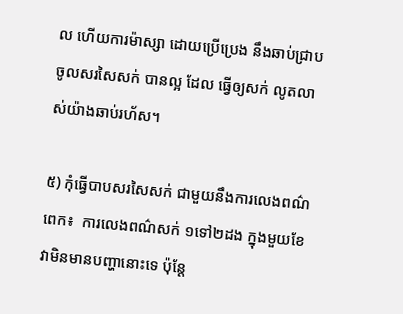ល ហើយការម៉ាស្សា ដោយប្រើប្រេង នឹងឆាប់ជ្រាប ចូលសរសៃសក់ បានល្អ ដែល ធ្វើឲ្យសក់ លូតលាស់យ៉ាងឆាប់រហ័ស។

៥) កុំធ្វើបាបសរសៃសក់ ជាមួយនឹងការលេងពណ៌ពេក៖  ការលេងពណ៌សក់ ១ទៅ២ដង ក្នុងមួយខែ វាមិនមានបញ្ហានោះទេ ប៉ុន្តែ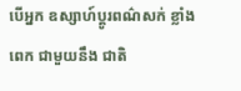បើអ្នក ឧស្សាហ៍ប្តូរពណ៌សក់ ខ្លាំងពេក ជាមួយនឹង ជាតិ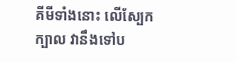គីមីទាំងនោះ លើស្បែកក្បាល វានឹងទៅប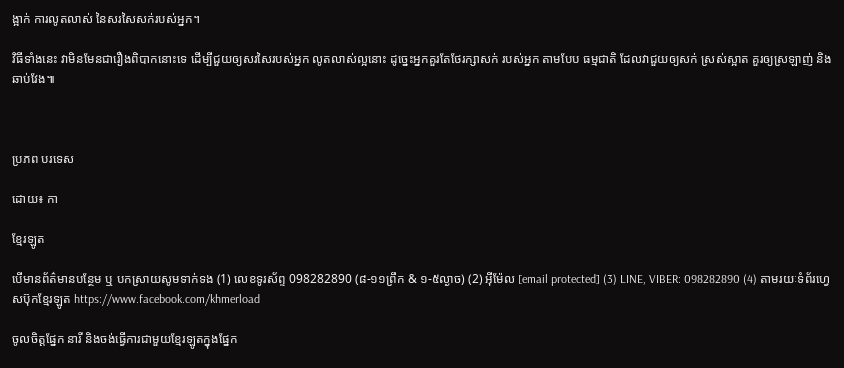ង្អាក់ ការលូតលាស់ នៃសរសៃសក់របស់អ្នក។

វិធីទាំងនេះ វាមិនមែនជារឿងពិបាកនោះទេ ដើម្បីជួយឲ្យសរសៃរបស់អ្នក លូតលាស់ល្អនោះ ដូច្នេះអ្នកគួរតែថែរក្សាសក់ របស់អ្នក តាមបែប ធម្មជាតិ ដែលវាជួយឲ្យសក់ ស្រស់ស្អាត គួរឲ្យស្រឡាញ់ និងឆាប់វែង៕



ប្រភព បរទេស

ដោយ៖ កា

ខ្មែរឡូត

បើមានព័ត៌មានបន្ថែម ឬ បកស្រាយសូមទាក់ទង (1) លេខទូរស័ព្ទ 098282890 (៨-១១ព្រឹក & ១-៥ល្ងាច) (2) អ៊ីម៉ែល [email protected] (3) LINE, VIBER: 098282890 (4) តាមរយៈទំព័រហ្វេសប៊ុកខ្មែរឡូត https://www.facebook.com/khmerload

ចូលចិត្តផ្នែក នារី និងចង់ធ្វើការជាមួយខ្មែរឡូតក្នុងផ្នែក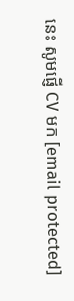នេះ សូមផ្ញើ CV មក [email protected]